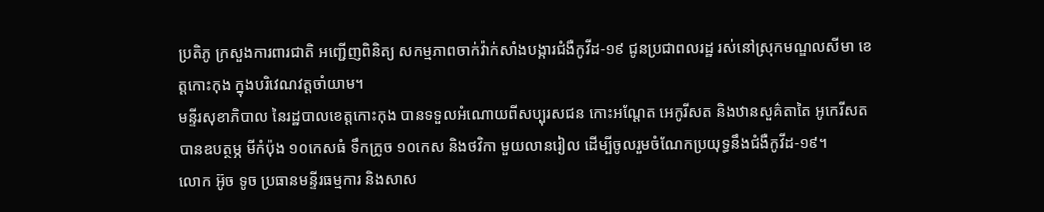ប្រតិភូ ក្រសួងការពារជាតិ អញ្ជើញពិនិត្យ សកម្មភាពចាក់វ៉ាក់សាំងបង្ការជំងឺកូវីដ-១៩ ជូនប្រជាពលរដ្ឋ រស់នៅស្រុកមណ្ឌលសីមា ខេត្តកោះកុង ក្នុងបរិវេណវត្តចាំយាម។
មន្ទីរសុខាភិបាល នៃរដ្ឋបាលខេត្តកោះកុង បានទទួលអំណោយពីសប្បុរសជន កោះអណ្ដែត អេកូរីសត និងឋានសួគ៌តាតៃ អូកេរីសត បានឧបត្ថម្ភ មីកំប៉ុង ១០កេសធំ ទឹកក្រូច ១០កេស និងថវិកា មួយលានរៀល ដើម្បីចូលរួមចំណែកប្រយុទ្ធនឹងជំងឺកូវីដ-១៩។
លោក អ៊ូច ទូច ប្រធានមន្ទីរធម្មការ និងសាស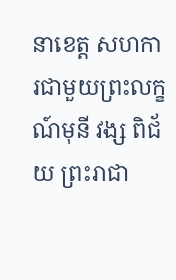នាខេត្ត សហការជាមួយព្រះលក្ខណ៍មុនី វង្ស ពិជ័យ ព្រះរាជា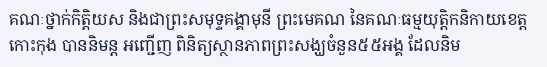គណៈថ្នាក់កិត្តិយស និងជាព្រះសមុទ្ទគង្គាមុនី ព្រះមេគណ នៃគណៈធម្មយុត្តិកនិកាយខេត្តកោះកុង បាននិមន្ត អញ្ជើញ ពិនិត្យស្ថានភាពព្រះសង្ឃចំនួន៥៥អង្គ ដែលនិម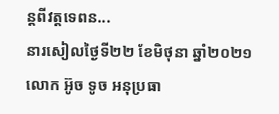ន្តពីវត្តទេពន...
នារសៀលថ្ងៃទី២២ ខែមិថុនា ឆ្នាំ២០២១ លោក អ៊ូច ទូច អនុប្រធា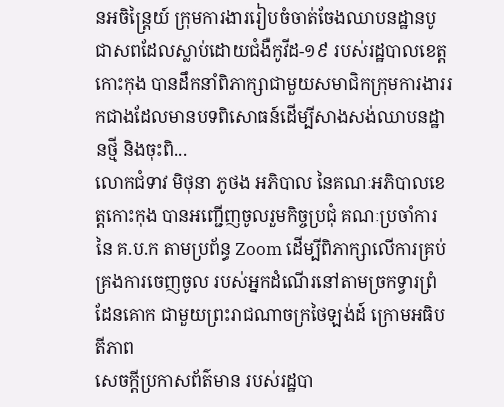នអចិន្ត្រៃយ៍ ក្រុមការងាររៀបចំចាត់ចែងឈាបនដ្ឋានបូជាសពដែលស្លាប់ដោយជំងឺកូវីដ-១៩ របស់រដ្ឋបាលខេត្តកោះកុង បានដឹកនាំពិភាក្សាជាមួយសមាជិកក្រុមការងាររកជាងដែលមានបទពិសោធន៍ដើម្បីសាងសង់ឈាបនដ្ឋានថ្មី និងចុះពិ...
លោកជំទាវ មិថុនា ភូថង អភិបាល នៃគណៈអភិបាលខេត្តកោះកុង បានអញ្ជើញចូលរួមកិច្ចប្រជុំ គណៈប្រចាំការនៃ គ.ប.ក តាមប្រព័ន្ធ Zoom ដើម្បីពិភាក្សាលើការគ្រប់គ្រងការចេញចូល របស់អ្នកដំណើរនៅតាមច្រកទ្វារព្រំដែនគោក ជាមួយព្រះរាជណាចក្រថៃឡង់ដ៍ ក្រោមអធិបតីភាព
សេចក្តីប្រកាសព័ត៌មាន របស់រដ្ឋបា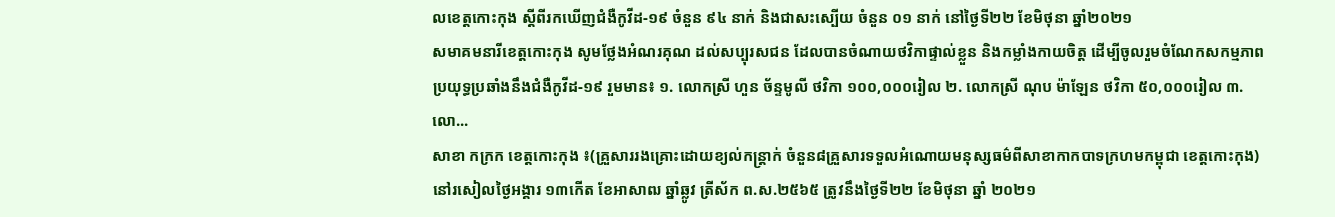លខេត្តកោះកុង ស្តីពីរកឃើញជំងឺកូវីដ-១៩ ចំនួន ៩៤ នាក់ និងជាសះស្បើយ ចំនួន ០១ នាក់ នៅថ្ងៃទី២២ ខែមិថុនា ឆ្នាំ២០២១
សមាគមនារីខេត្តកោះកុង សូមថ្លែងអំណរគុណ ដល់សប្បុរសជន ដែលបានចំណាយថវិកាផ្ទាល់ខ្លួន និងកម្លាំងកាយចិត្ត ដើម្បីចូលរួមចំណែកសកម្មភាព ប្រយុទ្ធប្រឆាំងនឹងជំងឺកូវីដ-១៩ រួមមាន៖ ១. លោកស្រី ហួន ច័ន្ទមូលី ថវិកា ១០០,០០០រៀល ២. លោកស្រី ណុប ម៉ាឡែន ថវិកា ៥០,០០០រៀល ៣. លោ...
សាខា កក្រក ខេត្តកោះកុង ៖(គ្រួសាររងគ្រោះដោយខ្យល់កន្ត្រាក់ ចំនួន៨គ្រួសារទទួលអំណោយមនុស្សធម៌ពីសាខាកាកបាទក្រហមកម្ពុជា ខេត្តកោះកុង) នៅរសៀលថ្ងៃអង្គារ ១៣កើត ខែអាសាឍ ឆ្នាំឆ្លូវ ត្រីស័ក ព.ស.២៥៦៥ ត្រូវនឹងថ្ងៃទី២២ ខែមិថុនា ឆ្នាំ ២០២១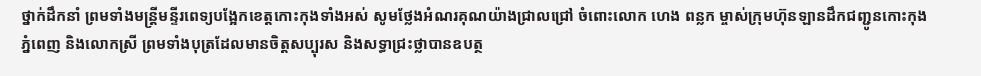ថ្នាក់ដឹកនាំ ព្រមទាំងមន្ត្រីមន្ទីរពេទ្យបង្អែកខេត្តកោះកុងទាំងអស់ សូមថ្លែងអំណរគុណយ៉ាងជ្រាលជ្រៅ ចំពោះលោក ហេង ពន្លក ម្ចាស់ក្រុមហ៊ុនឡានដឹកជញ្ជូនកោះកុង ភ្នំពេញ និងលោកស្រី ព្រមទាំងបុត្រដែលមានចិត្តសប្បុរស និងសទ្ធាជ្រះថ្លាបានឧបត្ថ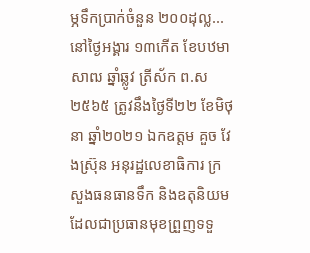ម្ភទឹកប្រាក់ចំនួន ២០០ដុល្ល...
នៅថ្ងៃអង្គារ ១៣កើត ខែបឋមាសាឍ ឆ្នាំឆ្លូវ ត្រីស័ក ព.ស ២៥៦៥ ត្រូវនឹងថ្ងៃទី២២ ខែមិថុនា ឆ្នាំ២០២១ ឯកឧត្តម គួច វែងស្រ៊ុន អនុរដ្ឋលេខាធិការ ក្រសួងធនធានទឹក និងឧតុនិយម ដែលជាប្រធានមុខព្រួញទទួ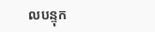លបន្ទុក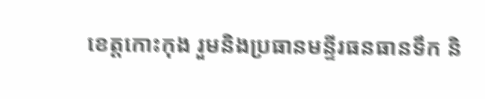ខេត្តកោះកុង រួមនិងប្រធានមន្ទីរធនធានទឹក និ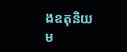ងឧតុនិយម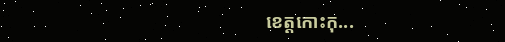ខេត្តកោះកុ...